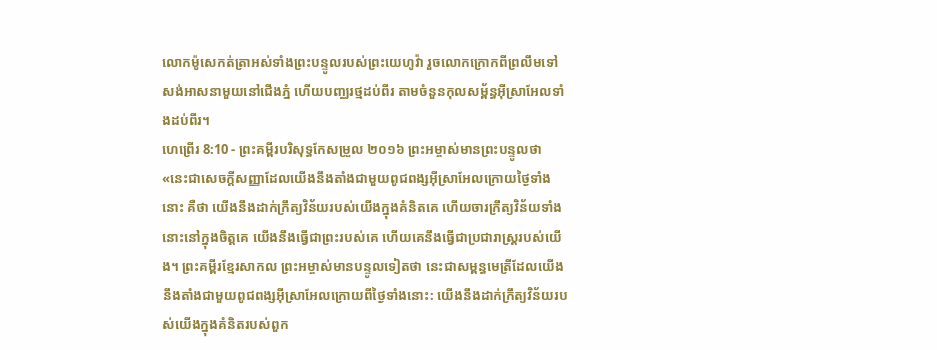លោកម៉ូសេកត់ត្រាអស់ទាំងព្រះបន្ទូលរបស់ព្រះយេហូវ៉ា រួចលោកក្រោកពីព្រលឹមទៅសង់អាសនាមួយនៅជើងភ្នំ ហើយបញ្ឈរថ្មដប់ពីរ តាមចំនួនកុលសម្ព័ន្ធអ៊ីស្រាអែលទាំងដប់ពីរ។
ហេព្រើរ 8:10 - ព្រះគម្ពីរបរិសុទ្ធកែសម្រួល ២០១៦ ព្រះអម្ចាស់មានព្រះបន្ទូលថា «នេះជាសេចក្ដីសញ្ញាដែលយើងនឹងតាំងជាមួយពូជពង្សអ៊ីស្រាអែលក្រោយថ្ងៃទាំងនោះ គឺថា យើងនឹងដាក់ក្រឹត្យវិន័យរបស់យើងក្នុងគំនិតគេ ហើយចារក្រឹត្យវិន័យទាំងនោះនៅក្នុងចិត្តគេ យើងនឹងធ្វើជាព្រះរបស់គេ ហើយគេនឹងធ្វើជាប្រជារាស្ត្ររបស់យើង។ ព្រះគម្ពីរខ្មែរសាកល ព្រះអម្ចាស់មានបន្ទូលទៀតថា នេះជាសម្ពន្ធមេត្រីដែលយើងនឹងតាំងជាមួយពូជពង្សអ៊ីស្រាអែលក្រោយពីថ្ងៃទាំងនោះ: យើងនឹងដាក់ក្រឹត្យវិន័យរបស់យើងក្នុងគំនិតរបស់ពួក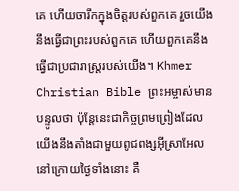គេ ហើយចារឹកក្នុងចិត្តរបស់ពួកគេ រួចយើងនឹងធ្វើជាព្រះរបស់ពួកគេ ហើយពួកគេនឹងធ្វើជាប្រជារាស្ត្ររបស់យើង។ Khmer Christian Bible ព្រះអម្ចាស់មានបន្ទូលថា ប៉ុន្ដែនេះជាកិច្ចព្រមព្រៀងដែលយើងនឹងតាំងជាមួយពូជពង្សអ៊ីស្រាអែលនៅក្រោយថ្ងៃទាំងនោះ គឺ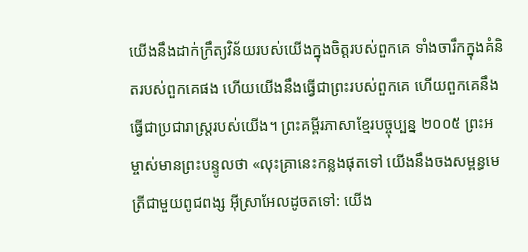យើងនឹងដាក់ក្រឹត្យវិន័យរបស់យើងក្នុងចិត្ដរបស់ពួកគេ ទាំងចារឹកក្នុងគំនិតរបស់ពួកគេផង ហើយយើងនឹងធ្វើជាព្រះរបស់ពួកគេ ហើយពួកគេនឹងធ្វើជាប្រជារាស្ដ្ររបស់យើង។ ព្រះគម្ពីរភាសាខ្មែរបច្ចុប្បន្ន ២០០៥ ព្រះអម្ចាស់មានព្រះបន្ទូលថា «លុះគ្រានេះកន្លងផុតទៅ យើងនឹងចងសម្ពន្ធមេត្រីជាមួយពូជពង្ស អ៊ីស្រាអែលដូចតទៅ: យើង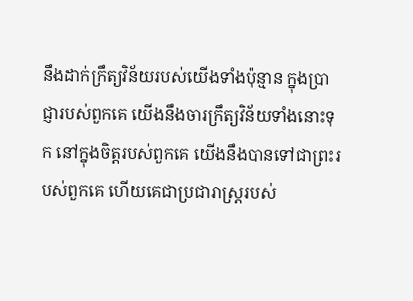នឹងដាក់ក្រឹត្យវិន័យរបស់យើងទាំងប៉ុន្មាន ក្នុងប្រាជ្ញារបស់ពួកគេ យើងនឹងចារក្រឹត្យវិន័យទាំងនោះទុក នៅក្នុងចិត្តរបស់ពួកគេ យើងនឹងបានទៅជាព្រះរបស់ពួកគេ ហើយគេជាប្រជារាស្ត្ររបស់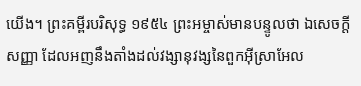យើង។ ព្រះគម្ពីរបរិសុទ្ធ ១៩៥៤ ព្រះអម្ចាស់មានបន្ទូលថា ឯសេចក្ដីសញ្ញា ដែលអញនឹងតាំងដល់វង្សានុវង្សនៃពួកអ៊ីស្រាអែល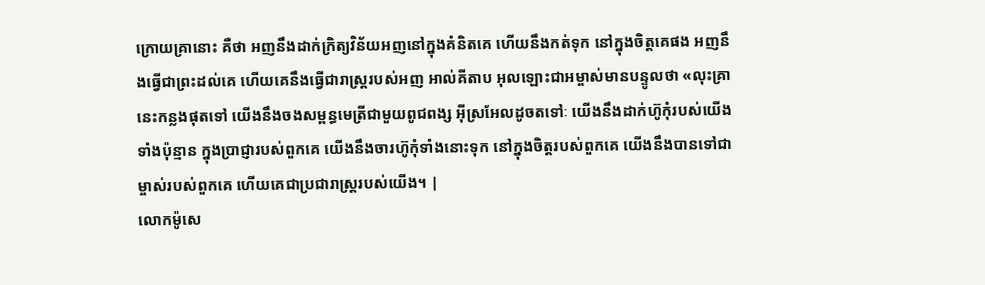ក្រោយគ្រានោះ គឺថា អញនឹងដាក់ក្រិត្យវិន័យអញនៅក្នុងគំនិតគេ ហើយនឹងកត់ទុក នៅក្នុងចិត្តគេផង អញនឹងធ្វើជាព្រះដល់គេ ហើយគេនឹងធ្វើជារាស្ត្ររបស់អញ អាល់គីតាប អុលឡោះជាអម្ចាស់មានបន្ទូលថា «លុះគ្រានេះកន្លងផុតទៅ យើងនឹងចងសម្ពន្ធមេត្រីជាមួយពូជពង្ស អ៊ីស្រអែលដូចតទៅៈ យើងនឹងដាក់ហ៊ូកុំរបស់យើងទាំងប៉ុន្មាន ក្នុងប្រាជ្ញារបស់ពួកគេ យើងនឹងចារហ៊ូកុំទាំងនោះទុក នៅក្នុងចិត្ដរបស់ពួកគេ យើងនឹងបានទៅជាម្ចាស់របស់ពួកគេ ហើយគេជាប្រជារាស្ដ្ររបស់យើង។ |
លោកម៉ូសេ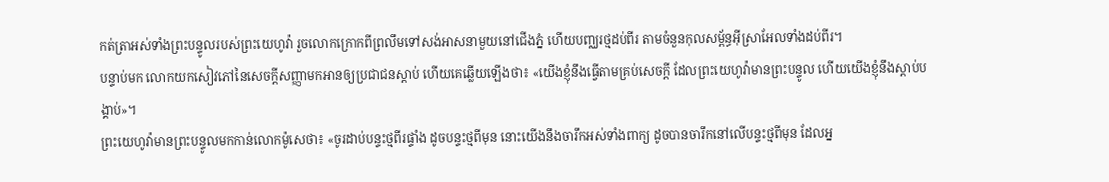កត់ត្រាអស់ទាំងព្រះបន្ទូលរបស់ព្រះយេហូវ៉ា រួចលោកក្រោកពីព្រលឹមទៅសង់អាសនាមួយនៅជើងភ្នំ ហើយបញ្ឈរថ្មដប់ពីរ តាមចំនួនកុលសម្ព័ន្ធអ៊ីស្រាអែលទាំងដប់ពីរ។
បន្ទាប់មក លោកយកសៀវភៅនៃសេចក្ដីសញ្ញាមកអានឲ្យប្រជាជនស្តាប់ ហើយគេឆ្លើយឡើងថា៖ «យើងខ្ញុំនឹងធ្វើតាមគ្រប់សេចក្ដី ដែលព្រះយេហូវ៉ាមានព្រះបន្ទូល ហើយយើងខ្ញុំនឹងស្តាប់បង្គាប់»។
ព្រះយេហូវ៉ាមានព្រះបន្ទូលមកកាន់លោកម៉ូសេថា៖ «ចូរដាប់បន្ទះថ្មពីរផ្ទាំង ដូចបន្ទះថ្មពីមុន នោះយើងនឹងចារឹកអស់ទាំងពាក្យ ដូចបានចារឹកនៅលើបន្ទះថ្មពីមុន ដែលអ្ន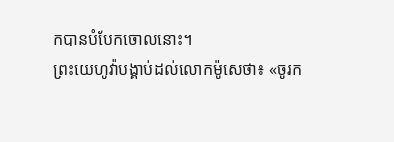កបានបំបែកចោលនោះ។
ព្រះយេហូវ៉ាបង្គាប់ដល់លោកម៉ូសេថា៖ «ចូរក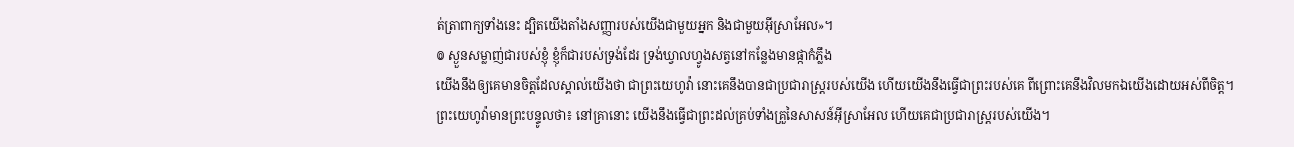ត់ត្រាពាក្យទាំងនេះ ដ្បិតយើងតាំងសញ្ញារបស់យើងជាមួយអ្នក និងជាមួយអ៊ីស្រាអែល»។
៙ ស្ងួនសម្លាញ់ជារបស់ខ្ញុំ ខ្ញុំក៏ជារបស់ទ្រង់ដែរ ទ្រង់ឃ្វាលហ្វូងសត្វនៅកន្លែងមានផ្កាកំភ្លឹង
យើងនឹងឲ្យគេមានចិត្តដែលស្គាល់យើងថា ជាព្រះយេហូវ៉ា នោះគេនឹងបានជាប្រជារាស្ត្ររបស់យើង ហើយយើងនឹងធ្វើជាព្រះរបស់គេ ពីព្រោះគេនឹងវិលមកឯយើងដោយអស់ពីចិត្ត។
ព្រះយេហូវ៉ាមានព្រះបន្ទូលថា៖ នៅគ្រានោះ យើងនឹងធ្វើជាព្រះដល់គ្រប់ទាំងគ្រួនៃសាសន៍អ៊ីស្រាអែល ហើយគេជាប្រជារាស្ត្ររបស់យើង។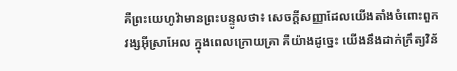គឺព្រះយេហូវ៉ាមានព្រះបន្ទូលថា៖ សេចក្ដីសញ្ញាដែលយើងតាំងចំពោះពួកវង្សអ៊ីស្រាអែល ក្នុងពេលក្រោយគ្រា គឺយ៉ាងដូច្នេះ យើងនឹងដាក់ក្រឹត្យវិន័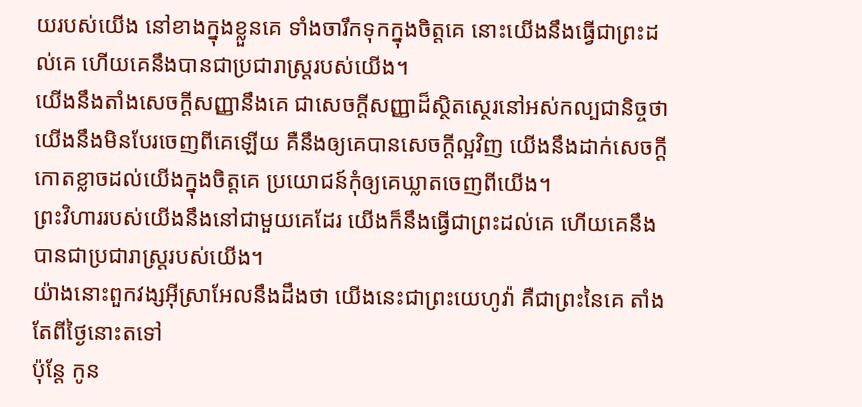យរបស់យើង នៅខាងក្នុងខ្លួនគេ ទាំងចារឹកទុកក្នុងចិត្តគេ នោះយើងនឹងធ្វើជាព្រះដល់គេ ហើយគេនឹងបានជាប្រជារាស្ត្ររបស់យើង។
យើងនឹងតាំងសេចក្ដីសញ្ញានឹងគេ ជាសេចក្ដីសញ្ញាដ៏ស្ថិតស្ថេរនៅអស់កល្បជានិច្ចថា យើងនឹងមិនបែរចេញពីគេឡើយ គឺនឹងឲ្យគេបានសេចក្ដីល្អវិញ យើងនឹងដាក់សេចក្ដីកោតខ្លាចដល់យើងក្នុងចិត្តគេ ប្រយោជន៍កុំឲ្យគេឃ្លាតចេញពីយើង។
ព្រះវិហាររបស់យើងនឹងនៅជាមួយគេដែរ យើងក៏នឹងធ្វើជាព្រះដល់គេ ហើយគេនឹងបានជាប្រជារាស្ត្ររបស់យើង។
យ៉ាងនោះពួកវង្សអ៊ីស្រាអែលនឹងដឹងថា យើងនេះជាព្រះយេហូវ៉ា គឺជាព្រះនៃគេ តាំងតែពីថ្ងៃនោះតទៅ
ប៉ុន្តែ កូន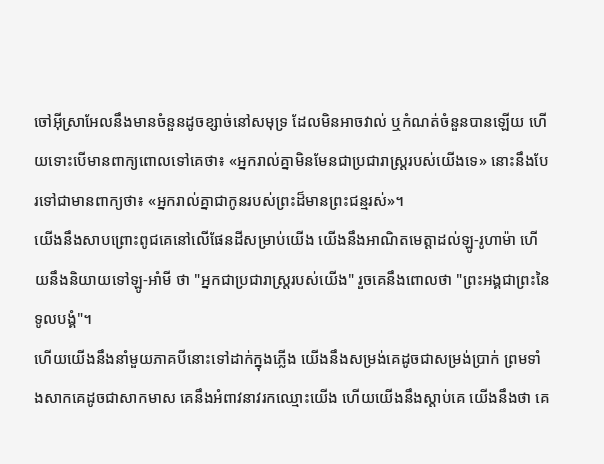ចៅអ៊ីស្រាអែលនឹងមានចំនួនដូចខ្សាច់នៅសមុទ្រ ដែលមិនអាចវាល់ ឬកំណត់ចំនួនបានឡើយ ហើយទោះបើមានពាក្យពោលទៅគេថា៖ «អ្នករាល់គ្នាមិនមែនជាប្រជារាស្ត្ររបស់យើងទេ» នោះនឹងបែរទៅជាមានពាក្យថា៖ «អ្នករាល់គ្នាជាកូនរបស់ព្រះដ៏មានព្រះជន្មរស់»។
យើងនឹងសាបព្រោះពូជគេនៅលើផែនដីសម្រាប់យើង យើងនឹងអាណិតមេត្តាដល់ឡូ-រូហាម៉ា ហើយនឹងនិយាយទៅឡូ-អាំមី ថា "អ្នកជាប្រជារាស្ត្ររបស់យើង" រួចគេនឹងពោលថា "ព្រះអង្គជាព្រះនៃទូលបង្គំ"។
ហើយយើងនឹងនាំមួយភាគបីនោះទៅដាក់ក្នុងភ្លើង យើងនឹងសម្រង់គេដូចជាសម្រង់ប្រាក់ ព្រមទាំងសាកគេដូចជាសាកមាស គេនឹងអំពាវនាវរកឈ្មោះយើង ហើយយើងនឹងស្តាប់គេ យើងនឹងថា គេ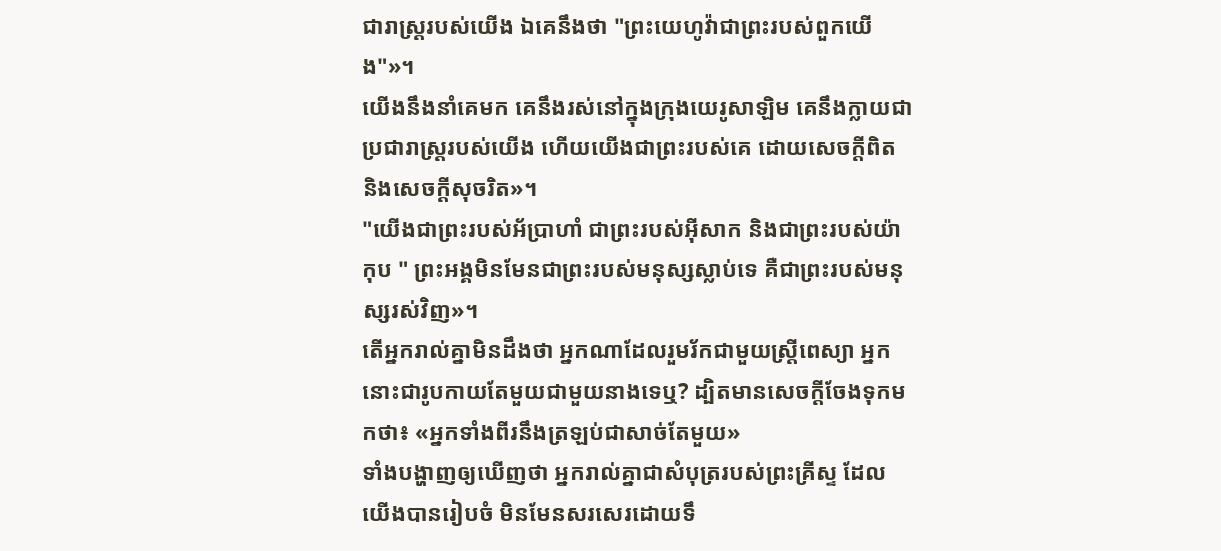ជារាស្ត្ររបស់យើង ឯគេនឹងថា "ព្រះយេហូវ៉ាជាព្រះរបស់ពួកយើង"»។
យើងនឹងនាំគេមក គេនឹងរស់នៅក្នុងក្រុងយេរូសាឡិម គេនឹងក្លាយជាប្រជារាស្ត្ររបស់យើង ហើយយើងជាព្រះរបស់គេ ដោយសេចក្ដីពិត និងសេចក្ដីសុចរិត»។
"យើងជាព្រះរបស់អ័ប្រាហាំ ជាព្រះរបស់អ៊ីសាក និងជាព្រះរបស់យ៉ាកុប " ព្រះអង្គមិនមែនជាព្រះរបស់មនុស្សស្លាប់ទេ គឺជាព្រះរបស់មនុស្សរស់វិញ»។
តើអ្នករាល់គ្នាមិនដឹងថា អ្នកណាដែលរួមរ័កជាមួយស្ត្រីពេស្យា អ្នកនោះជារូបកាយតែមួយជាមួយនាងទេឬ? ដ្បិតមានសេចក្ដីចែងទុកមកថា៖ «អ្នកទាំងពីរនឹងត្រឡប់ជាសាច់តែមួយ»
ទាំងបង្ហាញឲ្យឃើញថា អ្នករាល់គ្នាជាសំបុត្ររបស់ព្រះគ្រីស្ទ ដែលយើងបានរៀបចំ មិនមែនសរសេរដោយទឹ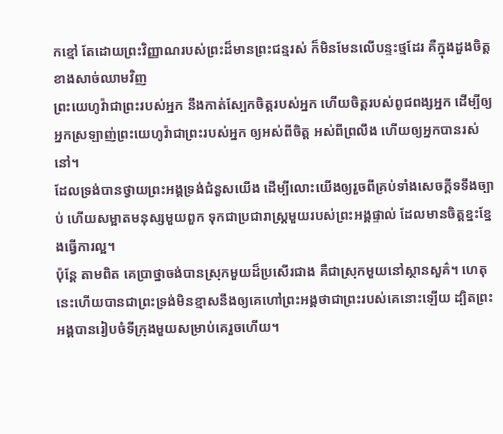កខ្មៅ តែដោយព្រះវិញ្ញាណរបស់ព្រះដ៏មានព្រះជន្មរស់ ក៏មិនមែនលើបន្ទះថ្មដែរ គឺក្នុងដួងចិត្តខាងសាច់ឈាមវិញ
ព្រះយេហូវ៉ាជាព្រះរបស់អ្នក នឹងកាត់ស្បែកចិត្តរបស់អ្នក ហើយចិត្តរបស់ពូជពង្សអ្នក ដើម្បីឲ្យអ្នកស្រឡាញ់ព្រះយេហូវ៉ាជាព្រះរបស់អ្នក ឲ្យអស់ពីចិត្ត អស់ពីព្រលឹង ហើយឲ្យអ្នកបានរស់នៅ។
ដែលទ្រង់បានថ្វាយព្រះអង្គទ្រង់ជំនួសយើង ដើម្បីលោះយើងឲ្យរួចពីគ្រប់ទាំងសេចក្ដីទទឹងច្បាប់ ហើយសម្អាតមនុស្សមួយពួក ទុកជាប្រជារាស្ត្រមួយរបស់ព្រះអង្គផ្ទាល់ ដែលមានចិត្តខ្នះខ្នែងធ្វើការល្អ។
ប៉ុន្ដែ តាមពិត គេប្រាថ្នាចង់បានស្រុកមួយដ៏ប្រសើរជាង គឺជាស្រុកមួយនៅស្ថានសួគ៌។ ហេតុនេះហើយបានជាព្រះទ្រង់មិនខ្មាសនឹងឲ្យគេហៅព្រះអង្គថាជាព្រះរបស់គេនោះឡើយ ដ្បិតព្រះអង្គបានរៀបចំទីក្រុងមួយសម្រាប់គេរួចហើយ។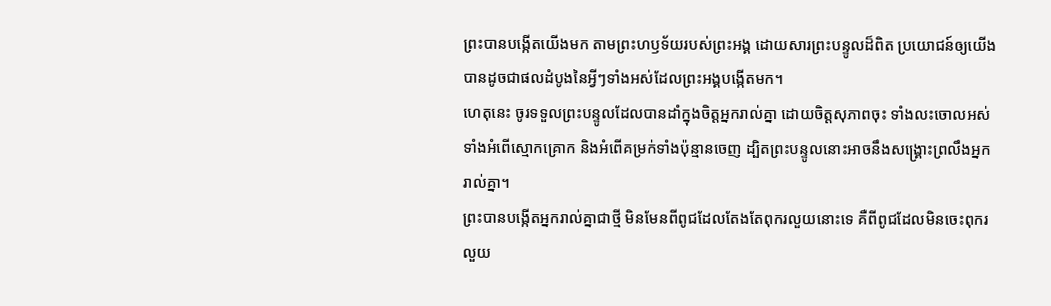ព្រះបានបង្កើតយើងមក តាមព្រះហឫទ័យរបស់ព្រះអង្គ ដោយសារព្រះបន្ទូលដ៏ពិត ប្រយោជន៍ឲ្យយើងបានដូចជាផលដំបូងនៃអ្វីៗទាំងអស់ដែលព្រះអង្គបង្កើតមក។
ហេតុនេះ ចូរទទួលព្រះបន្ទូលដែលបានដាំក្នុងចិត្តអ្នករាល់គ្នា ដោយចិត្តសុភាពចុះ ទាំងលះចោលអស់ទាំងអំពើស្មោកគ្រោក និងអំពើគម្រក់ទាំងប៉ុន្មានចេញ ដ្បិតព្រះបន្ទូលនោះអាចនឹងសង្គ្រោះព្រលឹងអ្នករាល់គ្នា។
ព្រះបានបង្កើតអ្នករាល់គ្នាជាថ្មី មិនមែនពីពូជដែលតែងតែពុករលួយនោះទេ គឺពីពូជដែលមិនចេះពុករលួយ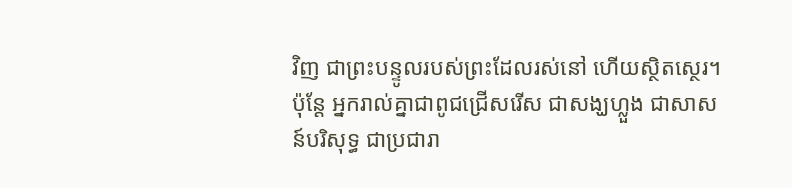វិញ ជាព្រះបន្ទូលរបស់ព្រះដែលរស់នៅ ហើយស្ថិតស្ថេរ។
ប៉ុន្តែ អ្នករាល់គ្នាជាពូជជ្រើសរើស ជាសង្ឃហ្លួង ជាសាសន៍បរិសុទ្ធ ជាប្រជារា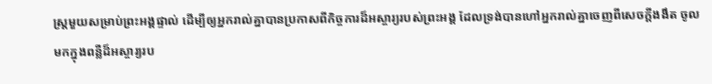ស្ត្រមួយសម្រាប់ព្រះអង្គផ្ទាល់ ដើម្បីឲ្យអ្នករាល់គ្នាបានប្រកាសពីកិច្ចការដ៏អស្ចារ្យរបស់ព្រះអង្គ ដែលទ្រង់បានហៅអ្នករាល់គ្នាចេញពីសេចក្តីងងឹត ចូលមកក្នុងពន្លឺដ៏អស្ចារ្យរប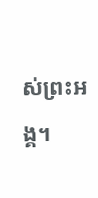ស់ព្រះអង្គ។